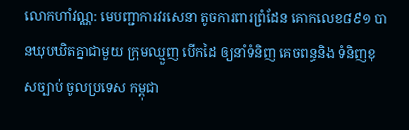លោកហាំវណ្ណ: មេបញ្ជាការវរសេនា តូចការពារព្រំដែន គោកលេខ៨៩១ បានឃុបឃិតគ្នាជាមួយ ក្រុមឈ្មួញ បើកដៃ ឲ្យនាំទំនិញ គេចពន្ធនិង ទំនិញខុសច្បាប់ ចូលប្រទេស កម្ពុជា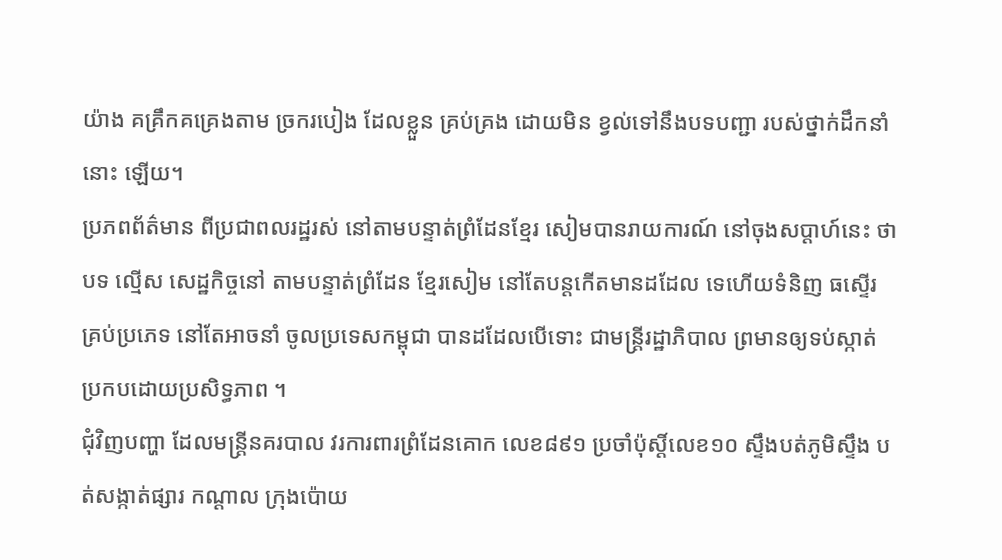យ៉ាង គគ្រឹកគគ្រេងតាម ច្រករបៀង ដែលខ្លួន គ្រប់គ្រង ដោយមិន ខ្វល់ទៅនឹងបទបញ្ជា របស់ថ្នាក់ដឹកនាំនោះ ឡើយ។
ប្រភពព័ត៌មាន ពីប្រជាពលរដ្ឋរស់ នៅតាមបន្ទាត់ព្រំដែនខ្មែរ សៀមបានរាយការណ៍ នៅចុងសប្តាហ៍នេះ ថាបទ ល្មើស សេដ្ឋកិច្ចនៅ តាមបន្ទាត់ព្រំដែន ខ្មែរសៀម នៅតែបន្តកើតមានដដែល ទេហើយទំនិញ ធស្ទើរ គ្រប់ប្រភេទ នៅតែអាចនាំ ចូលប្រទេសកម្ពុជា បានដដែលបើទោះ ជាមន្រ្តីរដ្ឋាភិបាល ព្រមានឲ្យទប់ស្កាត់ ប្រកបដោយប្រសិទ្ធភាព ។
ជុំវិញបញ្ហា ដែលមន្ត្រីនគរបាល វរការពារព្រំដែនគោក លេខ៨៩១ ប្រចាំប៉ុស្ដិ៍លេខ១០ ស្ទឹងបត់ភូមិស្ទឹង បត់សង្កាត់ផ្សារ កណ្ដាល ក្រុងប៉ោយ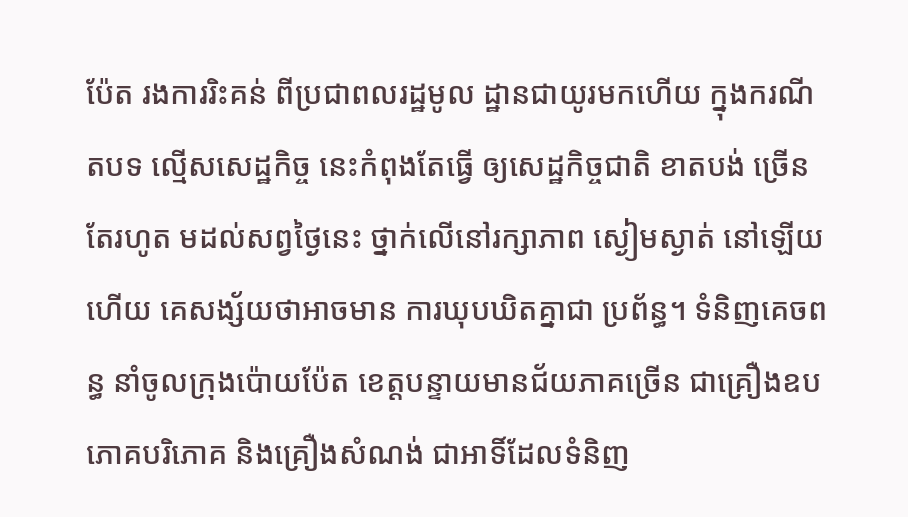ប៉ែត រងការរិះគន់ ពីប្រជាពលរដ្ឋមូល ដ្ឋានជាយូរមកហើយ ក្នុងករណី តបទ ល្មើសសេដ្ឋកិច្ច នេះកំពុងតែធ្វើ ឲ្យសេដ្ឋកិច្ចជាតិ ខាតបង់ ច្រើនតែរហូត មដល់សព្វថ្ងៃនេះ ថ្នាក់លើនៅរក្សាភាព ស្ងៀមស្ងាត់ នៅឡើយហើយ គេសង្ស័យថាអាចមាន ការឃុបឃិតគ្នាជា ប្រព័ន្ធ។ ទំនិញគេចពន្ធ នាំចូលក្រុងប៉ោយប៉ែត ខេត្តបន្ទាយមានជ័យភាគច្រើន ជាគ្រឿងឧបភោគបរិភោគ និងគ្រឿងសំណង់ ជាអាទិ៍ដែលទំនិញ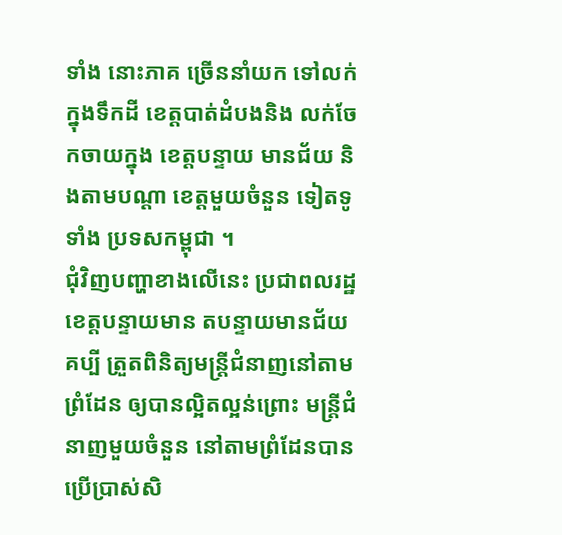ទាំង នោះភាគ ច្រើននាំយក ទៅលក់ក្នុងទឹកដី ខេត្តបាត់ដំបងនិង លក់ចែកចាយក្នុង ខេត្តបន្ទាយ មានជ័យ និងតាមបណ្ដា ខេត្តមួយចំនួន ទៀតទូទាំង ប្រទសកម្ពុជា ។
ជុំវិញបញ្ហាខាងលើនេះ ប្រជាពលរដ្ឋខេត្តបន្ទាយមាន តបន្ទាយមានជ័យគប្បី ត្រួតពិនិត្យមន្រ្តីជំនាញនៅតាមព្រំដែន ឲ្យបានល្អិតល្អន់ព្រោះ មន្រ្តីជំនាញមួយចំនួន នៅតាមព្រំដែនបាន ប្រើប្រាស់សិ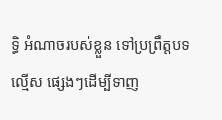ទ្ធិ អំណាចរបស់ខ្លួន ទៅប្រព្រឹត្តបទល្មើស ផ្សេងៗដើម្បីទាញ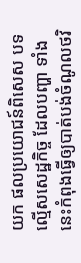យក ផលប្រយោជន៍ពិសេស បទល្មើសសេដ្ឋកិច្ច ដែលបញ្ហា ទាំងនេះកំពុងធ្វើឲ្យបាត់បង់ចំណូលថវិ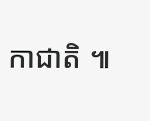កាជាតិ ៕